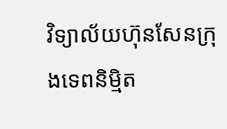វិទ្យាល័យហ៊ុនសែនក្រុងទេពនិម្មិត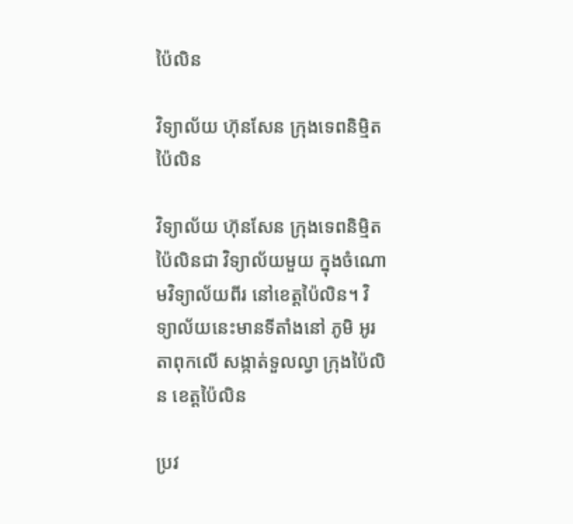ប៉ៃលិន

វិទ្យាល័យ ហ៊ុនសែន ក្រុងទេពនិម្មិត ប៉ៃលិន

វិទ្យាល័យ ហ៊ុនសែន ក្រុងទេពនិម្មិត ប៉ៃលិនជា វិទ្យាល័យមួយ ក្នុងចំណោមវិទ្យាល័យពីរ នៅខេត្តប៉ៃលិន។ វិទ្យាល័យនេះមានទីតាំងនៅ ភូមិ អូរតាពុកលើ សង្កាត់ទួលល្វា ក្រុងប៉ៃលិន ខេត្តប៉ៃលិន

ប្រវ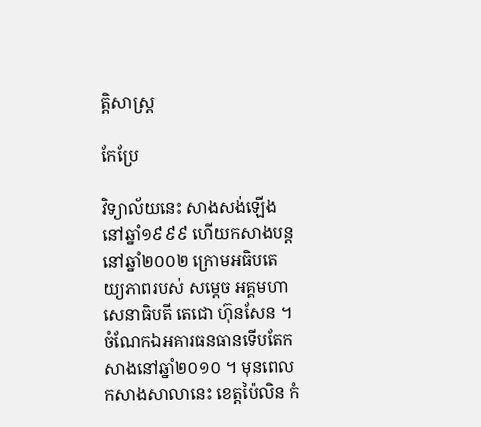ត្តិសាស្ត្រ

កែប្រែ

វិទ្យាល័យនេះ សាងសង់ឡើងនៅឆ្នាំ១៩៩៩ ហើយកសាងបន្ត នៅឆ្នាំ២០០២ ក្រោមអធិបតេយ្យភាពរបស់ សម្តេច អគ្គមហាសេនាធិបតី តេជោ ហ៊ុនសែន ។ ចំណែកឯអគារធនធានទើបតែកសាងនៅឆ្នាំ២០១០ ។ មុនពេលកសាងសាលានេះ ខេត្តប៉ៃលិន កំ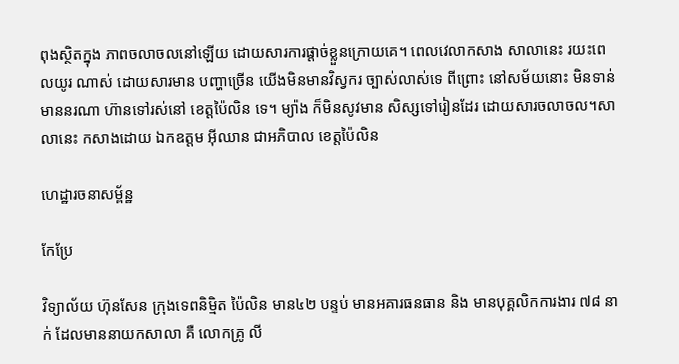ពុងស្ថិតក្នុង ភាពចលាចលនៅឡើយ ដោយសារការផ្តាច់ខ្លួនក្រោយគេ។ ពេលវេលាកសាង សាលានេះ រយះពេលយូរ ណាស់ ដោយសារមាន បញ្ហាច្រើន យើងមិនមានវិស្វករ ច្បាស់លាស់ទេ ពីព្រោះ នៅសម័យនោះ មិនទាន់មាននរណា ហ៊ានទៅរស់នៅ ខេត្តប៉ៃលិន ទេ។ ម្យ៉ាង ក៏មិនសូវមាន សិស្សទៅរៀនដែរ ដោយសារចលាចល។សាលានេះ កសាងដោយ ឯកឧត្តម អ៊ីឈាន ជាអភិបាល ខេត្តប៉ៃលិន

ហេដ្ឋារចនាសម្ព័ន្ឋ

កែប្រែ

វិទ្យាល័យ ហ៊ុនសែន ក្រុងទេពនិម្មិត ប៉ៃលិន មាន៤២ បន្ទប់ មានអគារធនធាន និង មានបុគ្គលិកការងារ ៧៨ នាក់ ដែលមាននាយកសាលា គឺ លោកគ្រូ លី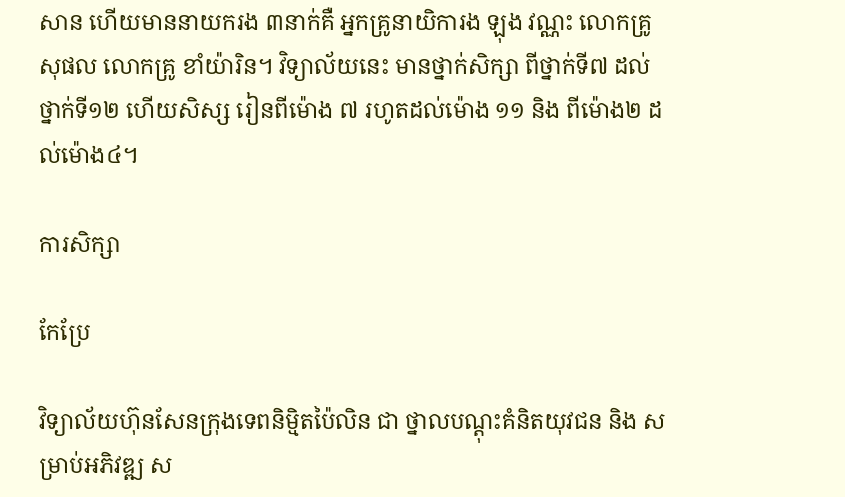សាន ហើយមាននាយករង ៣នាក់គឺ អ្នកគ្រូនាយិការង ឡុង វណ្ណះ លោកគ្រូ សុផល លោកគ្រូ ខាំយ៉ារិន។ វិទ្យាល័យនេះ មានថ្នាក់សិក្សា ពីថ្នាក់ទី៧ ដល់ថ្នាក់ទី១២ ហើយសិស្ស រៀនពីម៉ោង ៧ រហូតដល់ម៉ោង ១១ និង ពីម៉ោង២ ដល់ម៉ោង៤។

ការសិក្សា

កែប្រែ

វិទ្យាល័យហ៊ុនសែនក្រុងទេពនិម្មិតប៉ៃលិន ជា ថ្នាលបណ្ដុះគំនិតយុវជន និង សម្រាប់អភិវឌ្ឍ ស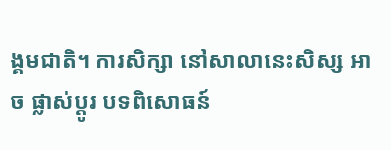ង្គមជាតិ។ ការសិក្សា នៅសាលានេះសិស្ស អាច ផ្លាស់ប្តូរ បទពិសោធន៍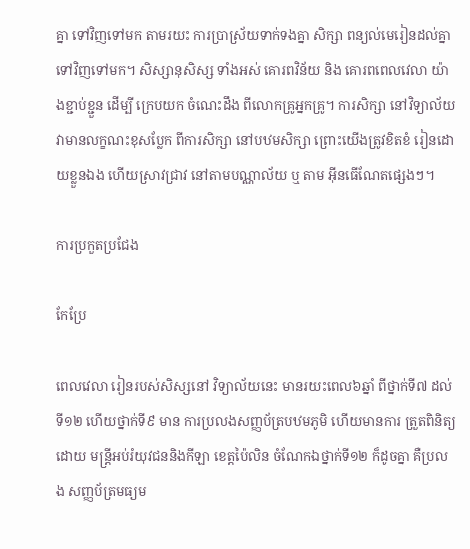គ្នា ទៅវិញទៅមក តាមរយះ ការប្រាស្រ័យទាក់ទងគ្នា សិក្សា ពន្យល់មេរៀនដល់គ្នា ទៅវិញទៅមក។ សិស្សានុសិស្ស ទាំងអស់ គោរពវិន័យ និង គោរពពេលវេលា យ៉ាងខ្ជាប់ខ្ជួន ដើម្បី ក្រេបយក ចំណេះដឹង ពីលោកគ្រូអ្នកគ្រូ។ ការសិក្សា នៅវិទ្យាល័យ វាមានលក្ខណះខុសប្លែក ពីការសិក្សា នៅបឋមសិក្សា ព្រោះយើងត្រូវខិតខំ រៀនដោយខ្លួនឯង ហើយស្រាវជ្រាវ នៅតាមបណ្ណាល័យ ឬ តាម អ៊ីនធើណែតផ្សេងៗ។

ការប្រកួតប្រជែង

កែប្រែ

ពេលវេលា រៀនរបស់សិស្សនៅ វិទ្យាល័យនេះ មានរយះពេល៦ឆ្នាំ ពីថ្នាក់ទី៧ ដល់ទី១២ ហើយថ្នាក់ទី៩ មាន ការប្រលងសញ្ញប័ត្របឋមភូមិ ហើយមានការ ត្រួតពិនិត្យដោយ មន្ដ្រីអប់រំយុវជននិងកីឡា ខេត្តប៉ៃលិន ចំណែកឯថ្នាក់ទី១២ ក៏ដូចគ្នា គឺប្រលង សញ្ញប័ត្រមធ្យម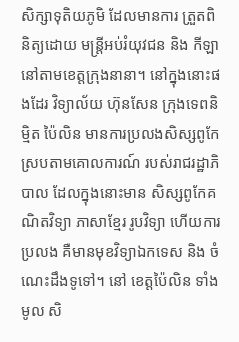សិក្សាទុតិយភូមិ ដែលមានការ ត្រួតពិនិត្យដោយ មន្ដ្រីអប់រំយុវជន និង កីឡា នៅតាមខេត្តក្រុងនានា។ នៅក្នុងនោះផងដែរ វិទ្យាល័យ ហ៊ុនសែន ក្រុងទេពនិម្មិត ប៉ៃលិន មានការប្រលងសិស្សពូកែ ស្របតាមគោលការណ៍ របស់រាជរដ្ឋាភិបាល ដែលក្នុងនោះមាន សិស្សពូកែគណិតវិទ្យា ភាសាខ្មែរ រូបវិទ្យា ហើយការប្រលង គឺមានមុខវិទ្យាឯកទេស និង ចំណេះដឹងទូទៅ។ នៅ ខេត្តប៉ៃលិន ទាំងមូល សិ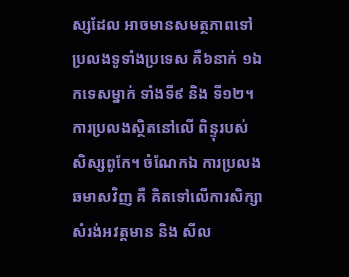ស្សដែល អាចមានសមត្ថភាពទៅ ប្រលងទូទាំងប្រទេស គឺ៦នាក់ ១ឯកទេសម្នាក់ ទាំងទី៩ និង ទី១២។ ការប្រលងស្ថិតនៅលើ ពិន្ទុរបស់ សិស្សពូកែ។ ចំណែកឯ ការប្រលងឆមាសវិញ គឺ គិតទៅលើការសិក្សា សំរង់អវត្តមាន និង សីល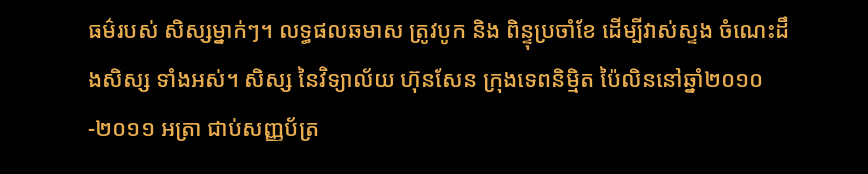ធម៌របស់ សិស្សម្នាក់ៗ។ លទ្ធផលឆមាស ត្រូវបូក និង ពិន្ទុប្រចាំខែ ដើម្បីវាស់ស្ទង ចំណេះដឹងសិស្ស ទាំងអស់។ សិស្ស នៃវិទ្យាល័យ ហ៊ុនសែន ក្រុងទេពនិម្មិត ប៉ៃលិននៅឆ្នាំ២០១០-២០១១ អត្រា ជាប់សញ្ញប័ត្រ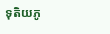ទុតិយភូ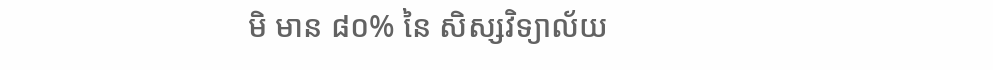មិ មាន ៨០% នៃ សិស្សវិទ្យាល័យ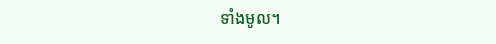ទាំងមូល។